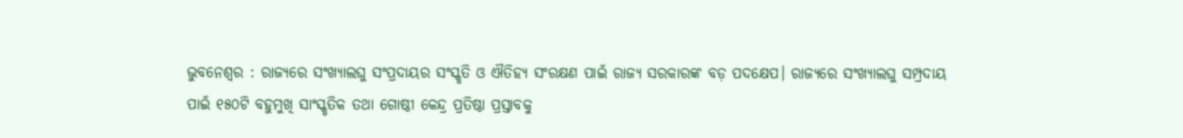ଭୁବନେଶ୍ୱର : ରାଜ୍ୟରେ ସଂଖ୍ୟାଲଘୁ ସଂପ୍ରଦାୟର ସଂସ୍କୃତି ଓ ଐତିହ୍ୟ ସଂରକ୍ଷଣ ପାଇଁ ରାଜ୍ୟ ସରକାରଙ୍କ ବଡ଼ ପଦକ୍ଷେପ। ରାଜ୍ୟରେ ସଂଖ୍ୟାଲଘୁ ସମ୍ପ୍ରଦାୟ ପାଇଁ ୧୫୦ଟି ବହୁମୁଖି ସାଂସ୍କୃତିକ ତଥା ଗୋଷ୍ଠୀ କେନ୍ଦ୍ର ପ୍ରତିଷ୍ଠା ପ୍ରସ୍ତାବକୁ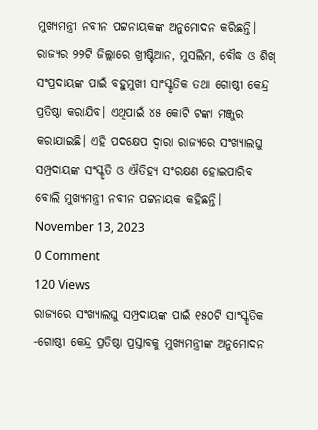ମୁଖ୍ୟମନ୍ତ୍ରୀ ନବୀନ ପଟ୍ଟନାୟକଙ୍କ ଅନୁମୋଦନ କରିଛନ୍ତି। ରାଜ୍ୟର ୨୨ଟି ଜିଲ୍ଲାରେ ଖ୍ରୀଷ୍ଟିଆନ, ମୁସଲିମ, ବୌଦ୍ଧ ଓ ଶିଖ୍ ସଂପ୍ରଦାୟଙ୍କ ପାଇଁ ବହୁମୁଖୀ ସାଂସ୍କୃତିକ ତଥା ଗୋଷ୍ଠୀ କେନ୍ଦ୍ର ପ୍ରତିଷ୍ଠା କରାଯିବ। ଏଥିପାଇଁ ୪୫ କୋଟି ଟଙ୍କା ମଞ୍ଜୁର କରାଯାଇଛି। ଏହି ପଦକ୍ଷେପ ଦ୍ୱାରା ରାଜ୍ୟରେ ସଂଖ୍ୟାଲଘୁ ସମ୍ପ୍ରଦାୟଙ୍କ ସଂସ୍କୃତି ଓ ଐତିହ୍ୟ ସଂରକ୍ଷଣ ହୋଇପାରିବ ବୋଲି ମୁଖ୍ୟମନ୍ତ୍ରୀ ନବୀନ ପଟ୍ଟନାୟକ କହିଛନ୍ତି।
November 13, 2023
0 Comment
120 Views
ରାଜ୍ୟରେ ସଂଖ୍ୟାଲଘୁ ସମ୍ପ୍ରଦାୟଙ୍କ ପାଇଁ ୧୫୦ଟି ସାଂସ୍କୃତିକ -ଗୋଷ୍ଠୀ କେନ୍ଦ୍ର ପ୍ରତିଷ୍ଠା ପ୍ରସ୍ତାବକୁ ମୁଖ୍ୟମନ୍ତ୍ରୀଙ୍କ ଅନୁମୋଦନ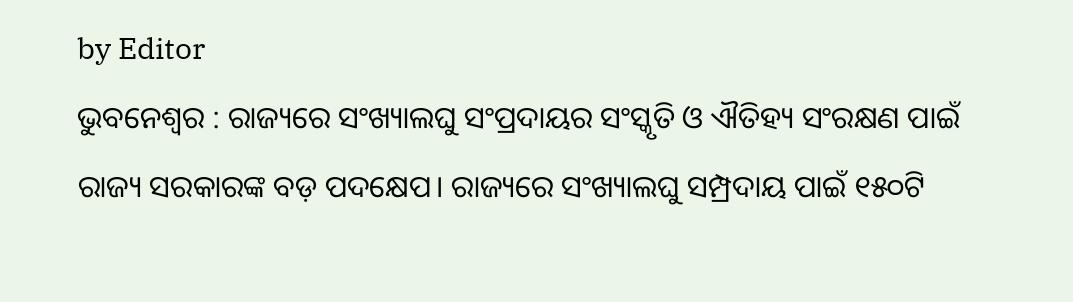by Editor
ଭୁବନେଶ୍ୱର : ରାଜ୍ୟରେ ସଂଖ୍ୟାଲଘୁ ସଂପ୍ରଦାୟର ସଂସ୍କୃତି ଓ ଐତିହ୍ୟ ସଂରକ୍ଷଣ ପାଇଁ ରାଜ୍ୟ ସରକାରଙ୍କ ବଡ଼ ପଦକ୍ଷେପ। ରାଜ୍ୟରେ ସଂଖ୍ୟାଲଘୁ ସମ୍ପ୍ରଦାୟ ପାଇଁ ୧୫୦ଟି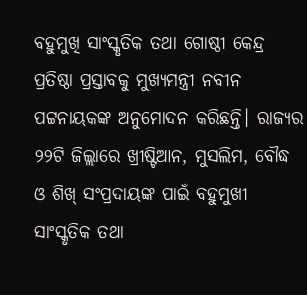ବହୁମୁଖି ସାଂସ୍କୃତିକ ତଥା ଗୋଷ୍ଠୀ କେନ୍ଦ୍ର ପ୍ରତିଷ୍ଠା ପ୍ରସ୍ତାବକୁ ମୁଖ୍ୟମନ୍ତ୍ରୀ ନବୀନ ପଟ୍ଟନାୟକଙ୍କ ଅନୁମୋଦନ କରିଛନ୍ତି। ରାଜ୍ୟର ୨୨ଟି ଜିଲ୍ଲାରେ ଖ୍ରୀଷ୍ଟିଆନ, ମୁସଲିମ, ବୌଦ୍ଧ ଓ ଶିଖ୍ ସଂପ୍ରଦାୟଙ୍କ ପାଇଁ ବହୁମୁଖୀ ସାଂସ୍କୃତିକ ତଥା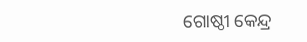ଗୋଷ୍ଠୀ କେନ୍ଦ୍ର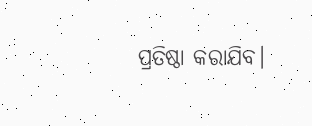ପ୍ରତିଷ୍ଠା କରାଯିବ।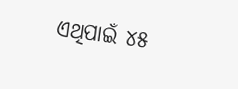ଏଥିପାଇଁ ୪୫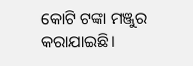କୋଟି ଟଙ୍କା ମଞ୍ଜୁର କରାଯାଇଛି।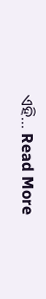ଏହି... Read More